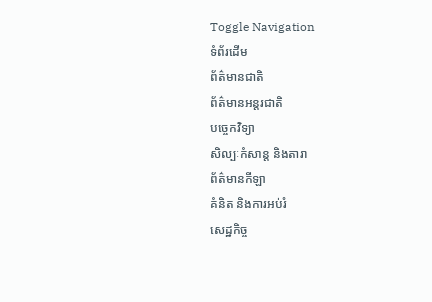Toggle Navigation
ទំព័រដើម
ព័ត៌មានជាតិ
ព័ត៌មានអន្តរជាតិ
បច្ចេកវិទ្យា
សិល្បៈកំសាន្ត និងតារា
ព័ត៌មានកីឡា
គំនិត និងការអប់រំ
សេដ្ឋកិច្ច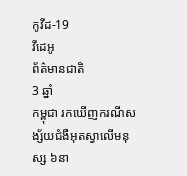កូវីដ-19
វីដេអូ
ព័ត៌មានជាតិ
3 ឆ្នាំ
កម្ពុជា រកឃើញករណីសង្ស័យជំងឺអុតស្វាលើមនុស្ស ៦នា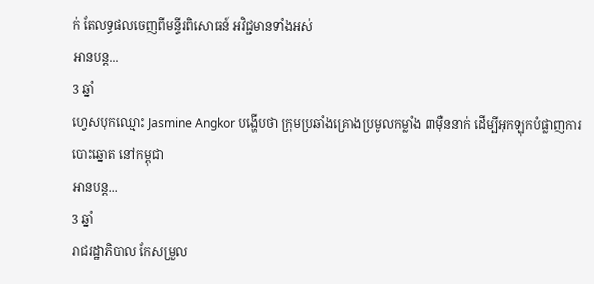ក់ តែលទ្ធផលចេញពីមន្ទីរពិសោធន៍ អវិជ្ជមានទាំងអស់
អានបន្ត...
3 ឆ្នាំ
ហ្វេសបុកឈ្មោះ Jasmine Angkor បង្ហើបថា ក្រុមប្រឆាំងគ្រោងប្រមូលកម្លាំង ៣ម៉ឺននាក់ ដើម្បីអុកឡុកបំផ្លាញការបោះឆ្នោត នៅកម្ពុជា
អានបន្ត...
3 ឆ្នាំ
រាជរដ្ឋាភិបាល កែសម្រួល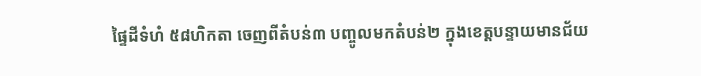ផ្ទៃដីទំហំ ៥៨ហិកតា ចេញពីតំបន់៣ បញ្ចូលមកតំបន់២ ក្នុងខេត្តបន្ទាយមានជ័យ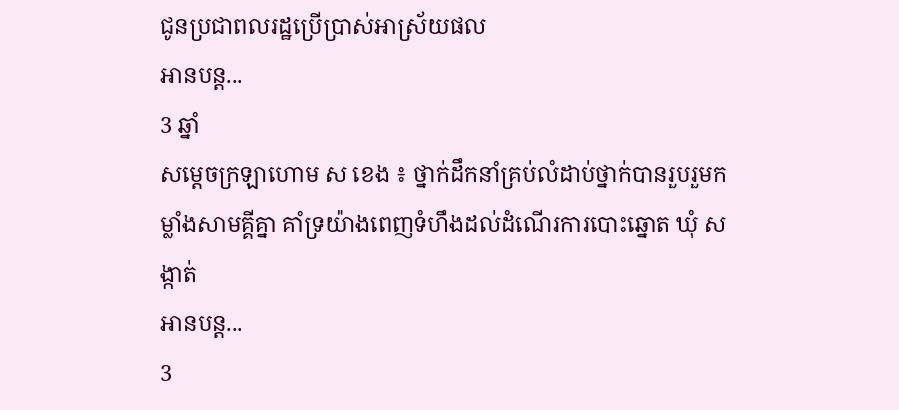ជូនប្រជាពលរដ្ឋប្រើប្រាស់អាស្រ័យផល
អានបន្ត...
3 ឆ្នាំ
សម្ដេចក្រឡាហោម ស ខេង ៖ ថ្នាក់ដឹកនាំគ្រប់លំដាប់ថ្នាក់បានរួបរួមកម្លាំងសាមគ្គីគ្នា គាំទ្រយ៉ាងពេញទំហឹងដល់ដំណើរការបោះឆ្នោត ឃុំ សង្កាត់
អានបន្ត...
3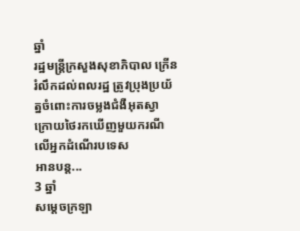ឆ្នាំ
រដ្ឋមន្ដ្រីក្រសួងសុខាភិបាល ក្រើនរំលឹកដល់ពលរដ្ឋ ត្រូវប្រុងប្រយ័ត្នចំពោះការចម្លងជំងឺអុតស្វា ក្រោយថៃរកឃើញមួយករណីលើអ្នកដំណើរបទេស
អានបន្ត...
3 ឆ្នាំ
សម្ដេចក្រឡា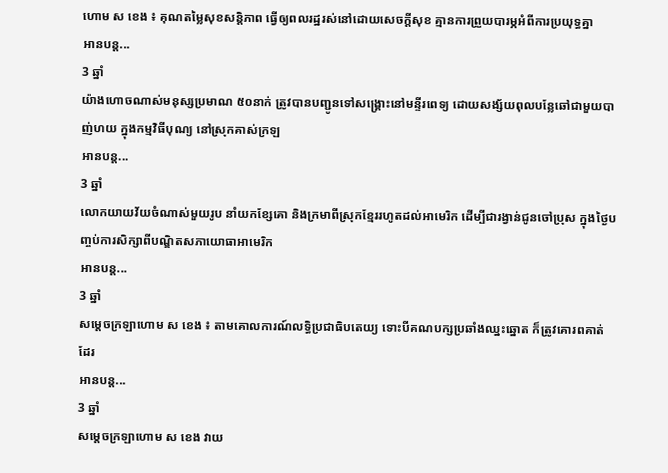ហោម ស ខេង ៖ គុណតម្លៃសុខសន្ដិភាព ធ្វើឲ្យពលរដ្ឋរស់នៅដោយសេចក្ដីសុខ គ្មានការព្រួយបារម្ភអំពីការប្រយុទ្ធគ្នា
អានបន្ត...
3 ឆ្នាំ
យ៉ាងហោចណាស់មនុស្សប្រមាណ ៥០នាក់ ត្រូវបានបញ្ជូនទៅសង្គ្រោះនៅមន្ទីរពេទ្យ ដោយសង្ស័យពុលបន្លែឆៅជាមួយបាញ់ហយ ក្នុងកម្មវិធីបុណ្យ នៅស្រុកគាស់ក្រឡ
អានបន្ត...
3 ឆ្នាំ
លោកយាយវ័យចំណាស់មួយរូប នាំយកខ្សែគោ និងក្រមាពីស្រុកខ្មែររហូតដល់អាមេរិក ដើម្បីជារង្វាន់ជូនចៅប្រុស ក្នុងថ្ងៃបញ្ចប់ការសិក្សាពីបណ្ឌិតសភាយោធាអាមេរិក
អានបន្ត...
3 ឆ្នាំ
សម្ដេចក្រឡាហោម ស ខេង ៖ តាមគោលការណ៍លទ្ធិប្រជាធិបតេយ្យ ទោះបីគណបក្សប្រឆាំងឈ្នះឆ្នោត ក៏ត្រូវគោរពគាត់ដែរ
អានបន្ត...
3 ឆ្នាំ
សម្ដេចក្រឡាហោម ស ខេង វាយ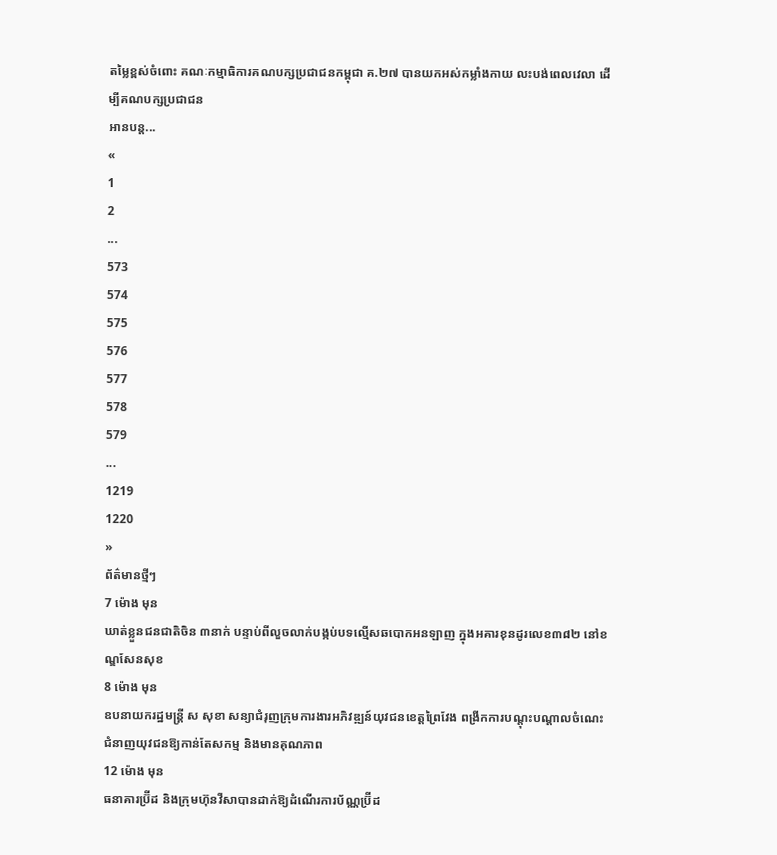តម្លៃខ្ពស់ចំពោះ គណៈកម្មាធិការគណបក្សប្រជាជនកម្ពុជា គ.២៧ បានយកអស់កម្លាំងកាយ លះបង់ពេលវេលា ដើម្បីគណបក្សប្រជាជន
អានបន្ត...
«
1
2
...
573
574
575
576
577
578
579
...
1219
1220
»
ព័ត៌មានថ្មីៗ
7 ម៉ោង មុន
ឃាត់ខ្លួនជនជាតិចិន ៣នាក់ បន្ទាប់ពីលួចលាក់បង្កប់បទល្មើសឆបោកអនឡាញ ក្នុងអគារខុនដូរលេខ៣៨២ នៅខណ្ឌសែនសុខ
8 ម៉ោង មុន
ឧបនាយករដ្ឋមន្ត្រី ស សុខា សន្យាជំរុញក្រុមការងារអភិវឌ្ឍន៍យុវជនខេត្តព្រៃវែង ពង្រីកការបណ្ដុះបណ្ដាលចំណេះជំនាញយុវជនឱ្យកាន់តែសកម្ម និងមានគុណភាព
12 ម៉ោង មុន
ធនាគារប្រ៊ីដ និងក្រុមហ៊ុនវីសាបានដាក់ឱ្យដំណើរការប័ណ្ណប្រ៊ីដ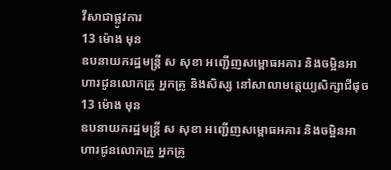វីសាជាផ្លូវការ
13 ម៉ោង មុន
ឧបនាយករដ្ឋមន្ត្រី ស សុខា អញ្ជើញសម្ពោធអគារ និងចម្អិនអាហារជូនលោកគ្រូ អ្នកគ្រូ និងសិស្ស នៅសាលាមត្តេយ្យសិក្សាជីផុច
13 ម៉ោង មុន
ឧបនាយករដ្ឋមន្ត្រី ស សុខា អញ្ជើញសម្ពោធអគារ និងចម្អិនអាហារជូនលោកគ្រូ អ្នកគ្រូ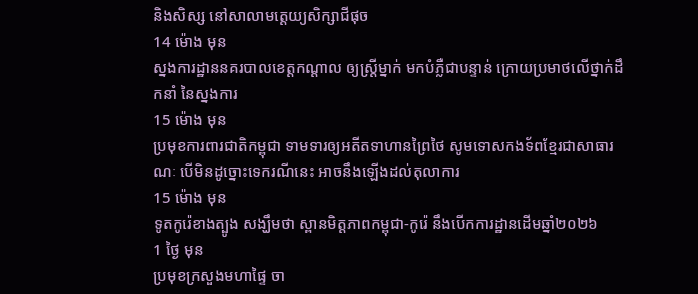និងសិស្ស នៅសាលាមត្តេយ្យសិក្សាជីផុច
14 ម៉ោង មុន
ស្នងការដ្ឋាននគរបាលខេត្តកណ្តាល ឲ្យស្រ្តីម្នាក់ មកបំភ្លឺជាបន្ទាន់ ក្រោយប្រមាថលើថ្នាក់ដឹកនាំ នៃស្នងការ
15 ម៉ោង មុន
ប្រមុខការពារជាតិកម្ពុជា ទាមទារឲ្យអតីតទាហានព្រៃថៃ សូមទោសកងទ័ពខ្មែរជាសាធារណៈ បើមិនដូច្នោះទេករណីនេះ អាចនឹងឡើងដល់តុលាការ
15 ម៉ោង មុន
ទូតកូរ៉េខាងត្បូង សង្ឃឹមថា ស្ពានមិត្តភាពកម្ពុជា-កូរ៉េ នឹងបើកការដ្ឋានដើមឆ្នាំ២០២៦
1 ថ្ងៃ មុន
ប្រមុខក្រសួងមហាផ្ទៃ ចា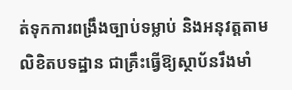ត់ទុកការពង្រឹងច្បាប់ទម្លាប់ និងអនុវត្តតាមលិខិតបទដ្ឋាន ជាគ្រឹះធ្វើឱ្យស្ថាប័នរឹងមាំ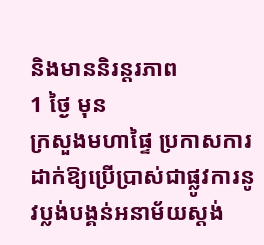និងមាននិរន្តរភាព
1 ថ្ងៃ មុន
ក្រសួងមហាផ្ទៃ ប្រកាសការដាក់ឱ្យប្រើប្រាស់ជាផ្លូវការនូវប្លង់បង្គន់អនាម័យស្តង់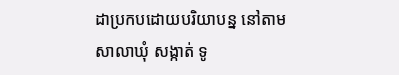ដាប្រកបដោយបរិយាបន្ន នៅតាមសាលាឃុំ សង្កាត់ ទូ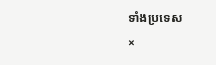ទាំងប្រទេស
×